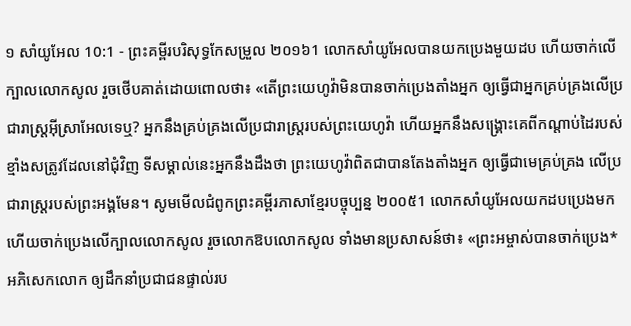១ សាំយូអែល 10:1 - ព្រះគម្ពីរបរិសុទ្ធកែសម្រួល ២០១៦1 លោកសាំយូអែលបានយកប្រេងមួយដប ហើយចាក់លើក្បាលលោកសូល រួចថើបគាត់ដោយពោលថា៖ «តើព្រះយេហូវ៉ាមិនបានចាក់ប្រេងតាំងអ្នក ឲ្យធ្វើជាអ្នកគ្រប់គ្រងលើប្រជារាស្ត្រអ៊ីស្រាអែលទេឬ? អ្នកនឹងគ្រប់គ្រងលើប្រជារាស្រ្តរបស់ព្រះយេហូវ៉ា ហើយអ្នកនឹងសង្គ្រោះគេពីកណ្ដាប់ដៃរបស់ខ្មាំងសត្រូវដែលនៅជុំវិញ ទីសម្គាល់នេះអ្នកនឹងដឹងថា ព្រះយេហូវ៉ាពិតជាបានតែងតាំងអ្នក ឲ្យធ្វើជាមេគ្រប់គ្រង លើប្រជារាស្ត្ររបស់ព្រះអង្គមែន។ សូមមើលជំពូកព្រះគម្ពីរភាសាខ្មែរបច្ចុប្បន្ន ២០០៥1 លោកសាំយូអែលយកដបប្រេងមក ហើយចាក់ប្រេងលើក្បាលលោកសូល រួចលោកឱបលោកសូល ទាំងមានប្រសាសន៍ថា៖ «ព្រះអម្ចាស់បានចាក់ប្រេង*អភិសេកលោក ឲ្យដឹកនាំប្រជាជនផ្ទាល់រប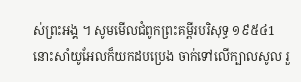ស់ព្រះអង្គ ។ សូមមើលជំពូកព្រះគម្ពីរបរិសុទ្ធ ១៩៥៤1 នោះសាំយូអែលក៏យកដបប្រេង ចាក់ទៅលើក្បាលសូល រួ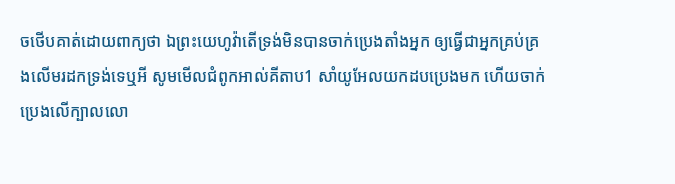ចថើបគាត់ដោយពាក្យថា ឯព្រះយេហូវ៉ាតើទ្រង់មិនបានចាក់ប្រេងតាំងអ្នក ឲ្យធ្វើជាអ្នកគ្រប់គ្រងលើមរដកទ្រង់ទេឬអី សូមមើលជំពូកអាល់គីតាប1 សាំយូអែលយកដបប្រេងមក ហើយចាក់ប្រេងលើក្បាលលោ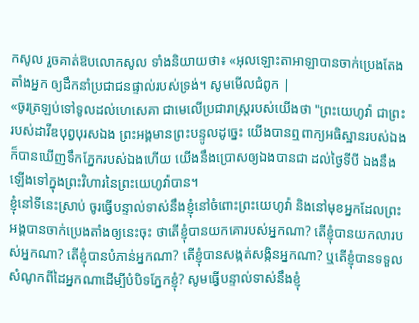កសូល រួចគាត់ឱបលោកសូល ទាំងនិយាយថា៖ «អុលឡោះតាអាឡាបានចាក់ប្រេងតែងតាំងអ្នក ឲ្យដឹកនាំប្រជាជនផ្ទាល់របស់ទ្រង់។ សូមមើលជំពូក |
«ចូរត្រឡប់ទៅទូលដល់ហេសេគា ជាមេលើប្រជារាស្ត្ររបស់យើងថា "ព្រះយេហូវ៉ា ជាព្រះរបស់ដាវីឌបុព្វបុរសឯង ព្រះអង្គមានព្រះបន្ទូលដូច្នេះ យើងបានឮពាក្យអធិស្ឋានរបស់ឯង ក៏បានឃើញទឹកភ្នែករបស់ឯងហើយ យើងនឹងប្រោសឲ្យឯងបានជា ដល់ថ្ងៃទីបី ឯងនឹងឡើងទៅក្នុងព្រះវិហារនៃព្រះយេហូវ៉ាបាន។
ខ្ញុំនៅទីនេះស្រាប់ ចូរធ្វើបន្ទាល់ទាស់នឹងខ្ញុំនៅចំពោះព្រះយេហូវ៉ា និងនៅមុខអ្នកដែលព្រះអង្គបានចាក់ប្រេងតាំងឲ្យនេះចុះ ថាតើខ្ញុំបានយកគោរបស់អ្នកណា? តើខ្ញុំបានយកលារបស់អ្នកណា? តើខ្ញុំបានបំភាន់អ្នកណា? តើខ្ញុំបានសង្កត់សង្កិនអ្នកណា? ឬតើខ្ញុំបានទទួលសំណូកពីដៃអ្នកណាដើម្បីបំបិទភ្នែកខ្ញុំ? សូមធ្វើបន្ទាល់ទាស់នឹងខ្ញុំ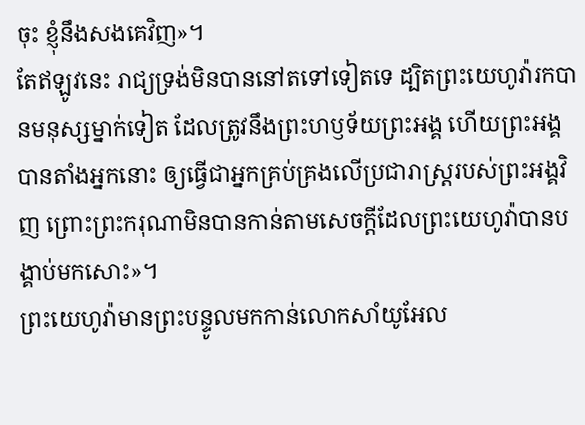ចុះ ខ្ញុំនឹងសងគេវិញ»។
តែឥឡូវនេះ រាជ្យទ្រង់មិនបាននៅតទៅទៀតទេ ដ្បិតព្រះយេហូវ៉ារកបានមនុស្សម្នាក់ទៀត ដែលត្រូវនឹងព្រះហឫទ័យព្រះអង្គ ហើយព្រះអង្គបានតាំងអ្នកនោះ ឲ្យធ្វើជាអ្នកគ្រប់គ្រងលើប្រជារាស្ត្ររបស់ព្រះអង្គវិញ ព្រោះព្រះករុណាមិនបានកាន់តាមសេចក្ដីដែលព្រះយេហូវ៉ាបានបង្គាប់មកសោះ»។
ព្រះយេហូវ៉ាមានព្រះបន្ទូលមកកាន់លោកសាំយូអែល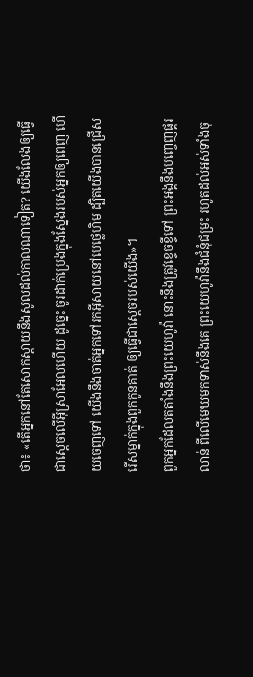ថា៖ «តើអ្នកនៅតែសោកស្តាយនឹងសូលដល់កាលណាទៀត? យើងលែងឲ្យធ្វើជាស្តេចលើអ៊ីស្រាអែលហើយ ដូច្នេះ ចូរដាក់ប្រេងក្នុងស្នែងរបស់អ្នកឲ្យពេញ ហើយចេញទៅ យើងនឹងចាត់អ្នកទៅរកអ៊ីសាយនៅបេថ្លេហិម ដ្បិតយើងបានជ្រើសរើសម្នាក់ក្នុងពួកកូនគាត់ ឲ្យធ្វើជាស្តេចរបស់យើង»។
ពួកអ្នកដែលតតាំងនឹងព្រះយេហូវ៉ា នោះនឹងត្រូវខ្ទេចខ្ទីទៅ ព្រះអង្គនឹងបញ្ចេញផ្គរលាន់ ពីលើមេឃមកទាស់នឹងគេ ព្រះយេហូវ៉ានឹងជំនុំជម្រះ រហូតដល់អស់ទាំងចុ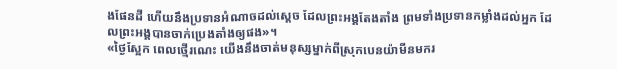ងផែនដី ហើយនឹងប្រទានអំណាចដល់ស្តេច ដែលព្រះអង្គតែងតាំង ព្រមទាំងប្រទានកម្លាំងដល់អ្នក ដែលព្រះអង្គបានចាក់ប្រេងតាំងឲ្យផង»។
«ថ្ងៃស្អែក ពេលថ្មើរណេះ យើងនឹងចាត់មនុស្សម្នាក់ពីស្រុកបេនយ៉ាមីនមករ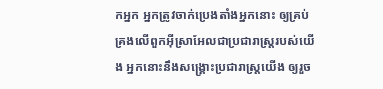កអ្នក អ្នកត្រូវចាក់ប្រេងតាំងអ្នកនោះ ឲ្យគ្រប់គ្រងលើពួកអ៊ីស្រាអែលជាប្រជារាស្ត្ររបស់យើង អ្នកនោះនឹងសង្គ្រោះប្រជារាស្ត្រយើង ឲ្យរួច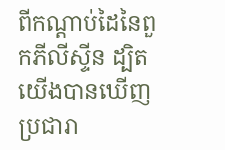ពីកណ្ដាប់ដៃនៃពួកភីលីស្ទីន ដ្បិតយើងបានឃើញប្រជារា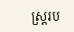ស្ត្ររប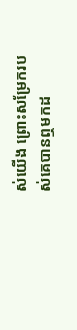ស់យើង ព្រោះសម្រែករបស់គេបានឮមកដ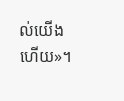ល់យើងហើយ»។